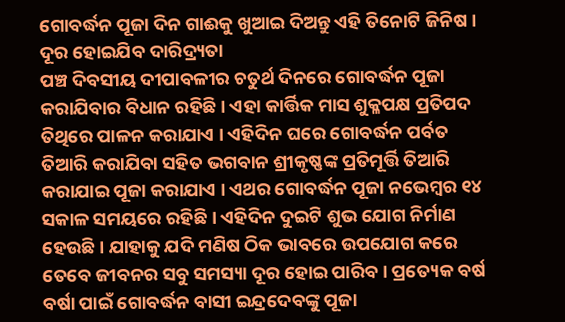ଗୋବର୍ଦ୍ଧନ ପୂଜା ଦିନ ଗାଈକୁ ଖୁଆଇ ଦିଅନ୍ତୁ ଏହି ତିନୋଟି ଜିନିଷ । ଦୂର ହୋଇଯିବ ଦାରିଦ୍ର୍ୟତା
ପଞ୍ଚ ଦିବସୀୟ ଦୀପାବଳୀର ଚତୁର୍ଥ ଦିନରେ ଗୋବର୍ଦ୍ଧନ ପୂଜା କରାଯିବାର ବିଧାନ ରହିଛି । ଏହା କାର୍ତ୍ତିକ ମାସ ଶୁକ୍ଳପକ୍ଷ ପ୍ରତିପଦ ତିଥିରେ ପାଳନ କରାଯାଏ । ଏହିଦିନ ଘରେ ଗୋବର୍ଦ୍ଧନ ପର୍ବତ ତିଆରି କରାଯିବା ସହିତ ଭଗବାନ ଶ୍ରୀକୃଷ୍ଣଙ୍କ ପ୍ରତିମୂର୍ତ୍ତି ତିଆରି କରାଯାଇ ପୂଜା କରାଯାଏ । ଏଥର ଗୋବର୍ଦ୍ଧନ ପୂଜା ନଭେମ୍ବର ୧୪ ସକାଳ ସମୟରେ ରହିଛି । ଏହିଦିନ ଦୁଇଟି ଶୁଭ ଯୋଗ ନିର୍ମାଣ ହେଉଛି । ଯାହାକୁ ଯଦି ମଣିଷ ଠିକ ଭାବରେ ଉପଯୋଗ କରେ ତେବେ ଜୀବନର ସବୁ ସମସ୍ୟା ଦୂର ହୋଇ ପାରିବ । ପ୍ରତ୍ୟେକ ବର୍ଷ ବର୍ଷା ପାଇଁ ଗୋବର୍ଦ୍ଧନ ବାସୀ ଇନ୍ଦ୍ରଦେବଙ୍କୁ ପୂଜା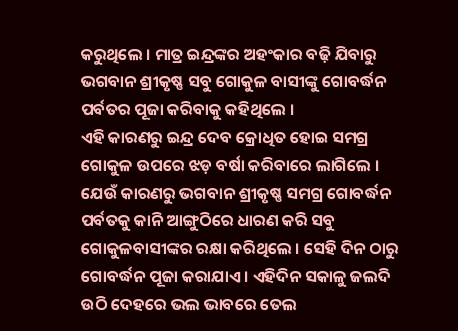କରୁଥିଲେ । ମାତ୍ର ଇନ୍ଦ୍ରଙ୍କର ଅହଂକାର ବଢ଼ି ଯିବାରୁ ଭଗବାନ ଶ୍ରୀକୃଷ୍ଣ ସବୁ ଗୋକୁଳ ବାସୀଙ୍କୁ ଗୋବର୍ଦ୍ଧନ ପର୍ବତର ପୂଜା କରିବାକୁ କହିଥିଲେ ।
ଏହି କାରଣରୁ ଇନ୍ଦ୍ର ଦେବ କ୍ରୋଧିତ ହୋଇ ସମଗ୍ର ଗୋକୁଳ ଉପରେ ଝଡ଼ ବର୍ଷା କରିବାରେ ଲାଗିଲେ । ଯେଉଁ କାରଣରୁ ଭଗବାନ ଶ୍ରୀକୃଷ୍ଣ ସମଗ୍ର ଗୋବର୍ଦ୍ଧନ ପର୍ବତକୁ କାନି ଆଙ୍ଗୁଠିରେ ଧାରଣ କରି ସବୁ ଗୋକୁଳବାସୀଙ୍କର ରକ୍ଷା କରିଥିଲେ । ସେହି ଦିନ ଠାରୁ ଗୋବର୍ଦ୍ଧନ ପୂଜା କରାଯାଏ । ଏହିଦିନ ସକାଳୁ ଜଲଦି ଉଠି ଦେହରେ ଭଲ ଭାବରେ ତେଲ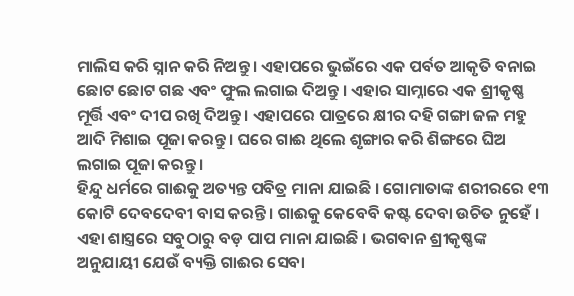ମାଲିସ କରି ସ୍ନାନ କରି ନିଅନ୍ତୁ । ଏହାପରେ ଭୁଇଁରେ ଏକ ପର୍ବତ ଆକୃତି ବନାଇ ଛୋଟ ଛୋଟ ଗଛ ଏବଂ ଫୁଲ ଲଗାଇ ଦିଅନ୍ତୁ । ଏହାର ସାମ୍ନାରେ ଏକ ଶ୍ରୀକୃଷ୍ଣ ମୂର୍ତ୍ତି ଏବଂ ଦୀପ ରଖି ଦିଅନ୍ତୁ । ଏହାପରେ ପାତ୍ରରେ କ୍ଷୀର ଦହି ଗଙ୍ଗା ଜଳ ମହୁ ଆଦି ମିଶାଇ ପୂଜା କରନ୍ତୁ । ଘରେ ଗାଈ ଥିଲେ ଶୃଙ୍ଗାର କରି ଶିଙ୍ଗରେ ଘିଅ ଲଗାଇ ପୂଜା କରନ୍ତୁ ।
ହିନ୍ଦୁ ଧର୍ମରେ ଗାଈକୁ ଅତ୍ୟନ୍ତ ପବିତ୍ର ମାନା ଯାଇଛି । ଗୋମାତାଙ୍କ ଶରୀରରେ ୧୩ କୋଟି ଦେବଦେବୀ ବାସ କରନ୍ତି । ଗାଈକୁ କେବେବି କଷ୍ଟ ଦେବା ଉଚିତ ନୁହେଁ । ଏହା ଶାସ୍ତ୍ରରେ ସବୁଠାରୁ ବଡ଼ ପାପ ମାନା ଯାଇଛି । ଭଗବାନ ଶ୍ରୀକୃଷ୍ଣଙ୍କ ଅନୁଯାୟୀ ଯେଉଁ ବ୍ୟକ୍ତି ଗାଈର ସେବା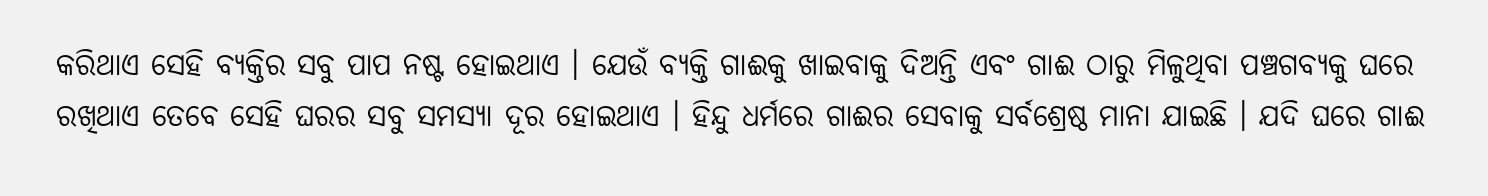କରିଥାଏ ସେହି ବ୍ୟକ୍ତିର ସବୁ ପାପ ନଷ୍ଟ ହୋଇଥାଏ । ଯେଉଁ ବ୍ୟକ୍ତି ଗାଈକୁ ଖାଇବାକୁ ଦିଅନ୍ତି ଏବଂ ଗାଈ ଠାରୁ ମିଳୁଥିବା ପଞ୍ଚଗବ୍ୟକୁ ଘରେ ରଖିଥାଏ ତେବେ ସେହି ଘରର ସବୁ ସମସ୍ୟା ଦୂର ହୋଇଥାଏ । ହିନ୍ଦୁ ଧର୍ମରେ ଗାଈର ସେବାକୁ ସର୍ବଶ୍ରେଷ୍ଠ ମାନା ଯାଇଛି । ଯଦି ଘରେ ଗାଈ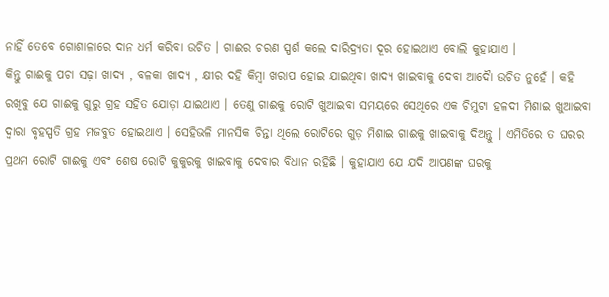ନାହିଁ ତେବେ ଗୋଶାଳାରେ ଦାନ ଧର୍ମ କରିବା ଉଚିତ । ଗାଈର ଚରଣ ସ୍ପର୍ଶ କଲେ ଦାରିଦ୍ର୍ୟତା ଦୂର ହୋଇଥାଏ ବୋଲି କୁହାଯାଏ ।
କିନ୍ତୁ ଗାଈକୁ ପଚା ସଢ଼ା ଖାଦ୍ୟ , ବଳକା ଖାଦ୍ୟ , କ୍ଷୀର ଦହି କିମ୍ବା ଖରାପ ହୋଇ ଯାଇଥିବା ଖାଦ୍ୟ ଖାଇବାକୁ ଦେବା ଆଦୋୖ ଉଚିତ ନୁହେଁ । କହି ରଖିବୁ ଯେ ଗାଈକୁ ଗୁରୁ ଗ୍ରହ ସହିତ ଯୋଡ଼ା ଯାଇଥାଏ । ତେଣୁ ଗାଈକୁ ରୋଟି ଖୁଆଇବା ସମୟରେ ସେଥିରେ ଏକ ଚିମୁଟା ହଳଦୀ ମିଶାଇ ଖୁଆଇବା ଦ୍ୱାରା ବୃହସ୍ପତି ଗ୍ରହ ମଜବୁତ ହୋଇଥାଏ । ସେହିଭଳି ମାନସିକ ଚିନ୍ତା ଥିଲେ ରୋଟିରେ ଗୁଡ଼ ମିଶାଇ ଗାଈକୁ ଖାଇବାକୁ ଦିଅନ୍ତୁ । ଏମିତିରେ ତ ଘରର ପ୍ରଥମ ରୋଟି ଗାଈକୁ ଏବଂ ଶେଷ ରୋଟି କୁକୁରକୁ ଖାଇବାକୁ ଦେବାର ବିଧାନ ରହିଛି । କୁହାଯାଏ ଯେ ଯଦି ଆପଣଙ୍କ ଘରକୁ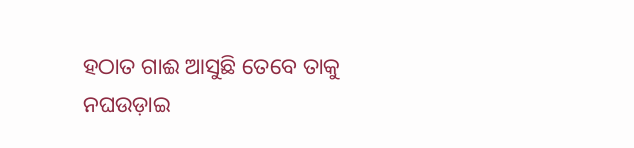ହଠାତ ଗାଈ ଆସୁଛି ତେବେ ତାକୁ ନଘଉଡ଼ାଇ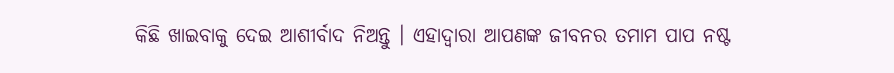କିଛି ଖାଇବାକୁ ଦେଇ ଆଶୀର୍ବାଦ ନିଅନ୍ତୁ । ଏହାଦ୍ବାରା ଆପଣଙ୍କ ଜୀବନର ତମାମ ପାପ ନଷ୍ଟ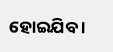ହୋଇଯିବ ।